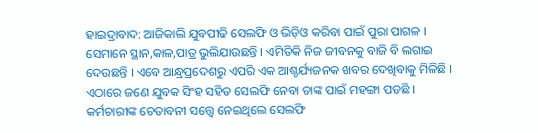ହାଇଦ୍ରାବାଦ: ଆଜିକାଲି ଯୁବପୀଢି ସେଲଫି ଓ ଭିଡ଼ିଓ କରିବା ପାଇଁ ପୁରା ପାଗଳ । ସେମାନେ ସ୍ଥାନ,କାଳ,ପାତ୍ର ଭୁଲିଯାଉଛନ୍ତି । ଏମିତିକି ନିଜ ଜୀବନକୁ ବାଜି ବି ଲଗାଇ ଦେଉଛନ୍ତି । ଏବେ ଆନ୍ଧ୍ରପ୍ରଦେଶରୁ ଏପରି ଏକ ଆଶ୍ଚର୍ଯ୍ୟଜନକ ଖବର ଦେଖିବାକୁ ମିଳିଛି । ଏଠାରେ ଜଣେ ଯୁବକ ସିଂହ ସହିତ ସେଲଫି ନେବା ତାଙ୍କ ପାଇଁ ମହଙ୍ଗା ପଡଛି ।
କର୍ମଚାରୀଙ୍କ ଚେତାବନୀ ସତ୍ତ୍ୱେ ନେଇଥିଲେ ସେଲଫି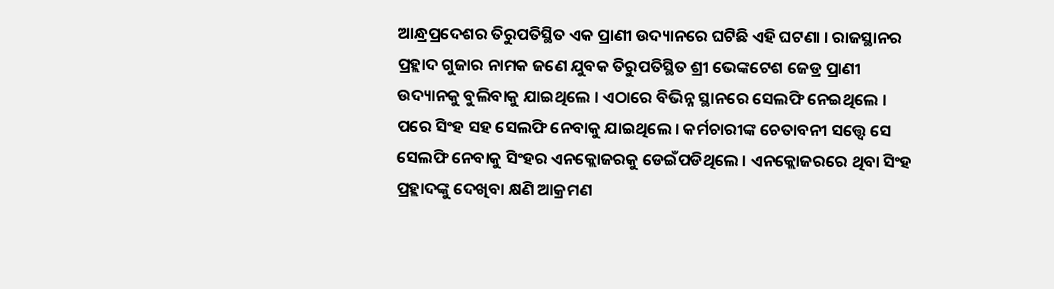ଆନ୍ଧ୍ରପ୍ରଦେଶର ତିରୁପତିସ୍ଥିତ ଏକ ପ୍ରାଣୀ ଉଦ୍ୟାନରେ ଘଟିଛି ଏହି ଘଟଣା । ରାଜସ୍ଥାନର ପ୍ରହ୍ଲାଦ ଗୁଜାର ନାମକ ଜଣେ ଯୁବକ ତିରୁପତିସ୍ଥିତ ଶ୍ରୀ ଭେଙ୍କଟେଶ ଜେଡ୍ର ପ୍ରାଣୀ ଉଦ୍ୟାନକୁ ବୁଲିବାକୁ ଯାଇଥିଲେ । ଏଠାରେ ବିଭିନ୍ନ ସ୍ଥାନରେ ସେଲଫି ନେଇଥିଲେ । ପରେ ସିଂହ ସହ ସେଲଫି ନେବାକୁ ଯାଇଥିଲେ । କର୍ମଚାରୀଙ୍କ ଚେତାବନୀ ସତ୍ତ୍ୱେ ସେ ସେଲଫି ନେବାକୁ ସିଂହର ଏନକ୍ଲୋଜରକୁ ଡେଇଁପଡିଥିଲେ । ଏନକ୍ଲୋଜରରେ ଥିବା ସିଂହ ପ୍ରହ୍ଲାଦଙ୍କୁ ଦେଖିବା କ୍ଷଣି ଆକ୍ରମଣ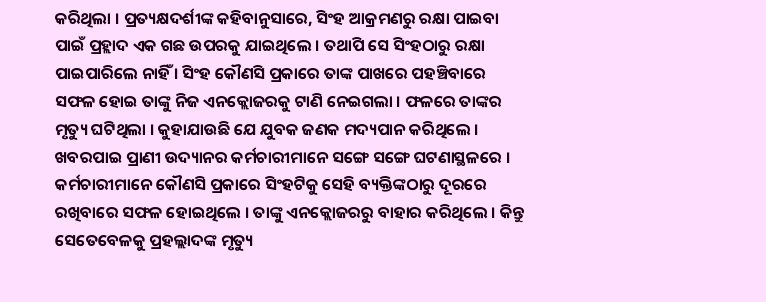କରିଥିଲା । ପ୍ରତ୍ୟକ୍ଷଦର୍ଶୀଙ୍କ କହିବାନୁସାରେ, ସିଂହ ଆକ୍ରମଣରୁ ରକ୍ଷା ପାଇବା ପାଇଁ ପ୍ରହ୍ଲାଦ ଏକ ଗଛ ଉପରକୁ ଯାଇଥିଲେ । ତଥାପି ସେ ସିଂହଠାରୁ ରକ୍ଷା ପାଇପାରିଲେ ନାହିଁ । ସିଂହ କୌଣସି ପ୍ରକାରେ ତାଙ୍କ ପାଖରେ ପହଞ୍ଚିବାରେ ସଫଳ ହୋଇ ତାଙ୍କୁ ନିଜ ଏନକ୍ଲୋଜରକୁ ଟାଣି ନେଇଗଲା । ଫଳରେ ତାଙ୍କର ମୃତ୍ୟୁ ଘଟିଥିଲା । କୁହାଯାଉଛି ଯେ ଯୁବକ ଜଣକ ମଦ୍ୟପାନ କରିଥିଲେ । ଖବରପାଇ ପ୍ରାଣୀ ଉଦ୍ୟାନର କର୍ମଚାରୀମାନେ ସଙ୍ଗେ ସଙ୍ଗେ ଘଟଣାସ୍ଥଳରେ । କର୍ମଚାରୀମାନେ କୌଣସି ପ୍ରକାରେ ସିଂହଟିକୁ ସେହି ବ୍ୟକ୍ତିଙ୍କଠାରୁ ଦୂରରେ ରଖିବାରେ ସଫଳ ହୋଇଥିଲେ । ତାଙ୍କୁ ଏନକ୍ଲୋଜରରୁ ବାହାର କରିଥିଲେ । କିନ୍ତୁ ସେତେବେଳକୁ ପ୍ରହଲ୍ଲାଦଙ୍କ ମୃତ୍ୟୁ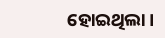ହୋଇଥିଲା ।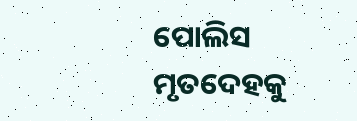ପୋଲିସ ମୃତଦେହକୁ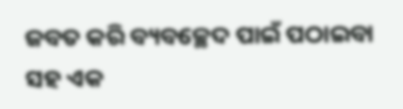ଜବତ କରି ବ୍ୟବଚ୍ଛେଦ ପାଇଁ ପଠାଇବା ସହ ଏକ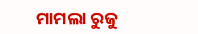ମାମଲା ରୁଜୁ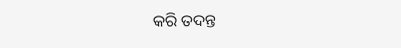କରି ତଦନ୍ତ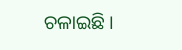ଚଳାଇଛି ।